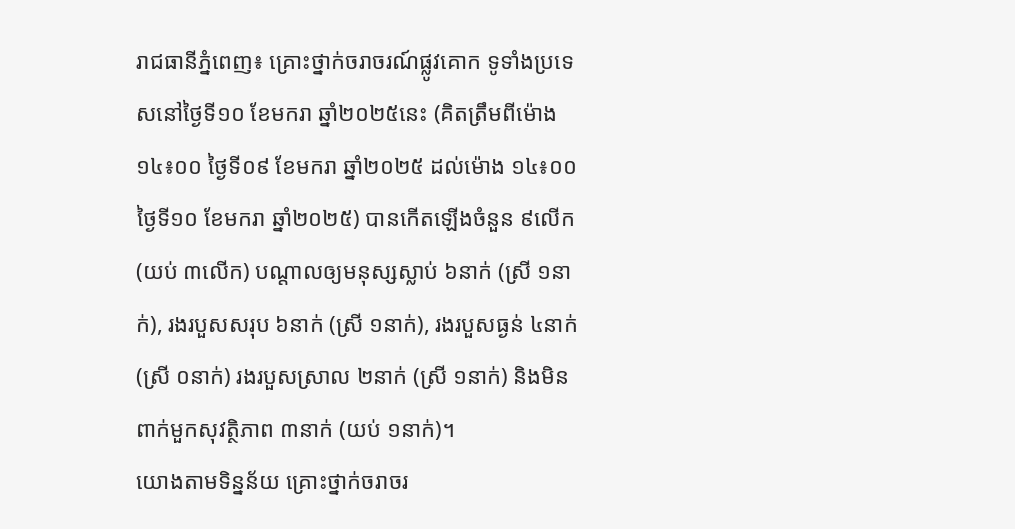រាជធានីភ្នំពេញ៖ គ្រោះថ្នាក់ចរាចរណ៍ផ្លូវគោក ទូទាំងប្រទេសនៅថ្ងៃទី១០ ខែមករា ឆ្នាំ២០២៥នេះ (គិតត្រឹមពីម៉ោង ១៤៖០០ ថ្ងៃទី០៩ ខែមករា ឆ្នាំ២០២៥ ដល់ម៉ោង ១៤៖០០ ថ្ងៃទី១០ ខែមករា ឆ្នាំ២០២៥) បានកើតឡើងចំនួន ៩លើក (យប់ ៣លើក) បណ្តាលឲ្យមនុស្សស្លាប់ ៦នាក់ (ស្រី ១នាក់), រងរបួសសរុប ៦នាក់ (ស្រី ១នាក់), រងរបួសធ្ងន់ ៤នាក់ (ស្រី ០នាក់) រងរបួសស្រាល ២នាក់ (ស្រី ១នាក់) និងមិនពាក់មួកសុវត្ថិភាព ៣នាក់ (យប់ ១នាក់)។
យោងតាមទិន្នន័យ គ្រោះថ្នាក់ចរាចរ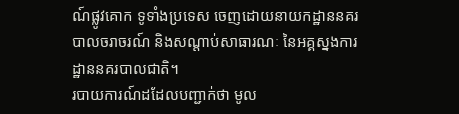ណ៍ផ្លូវគោក ទូទាំងប្រទេស ចេញដោយនាយកដ្ឋាននគរបាលចរាចរណ៍ និងសណ្តាប់សាធារណៈ នៃអគ្គស្នងការដ្ឋាននគរបាលជាតិ។
របាយការណ៍ដដែលបញ្ជាក់ថា មូល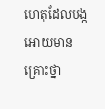ហេតុដែលបង្កអោយមានគ្រោះថ្នា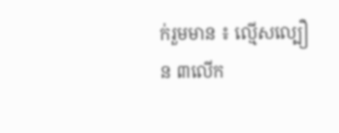ក់រួមមាន ៖ ល្មើសល្បឿន ៣លើក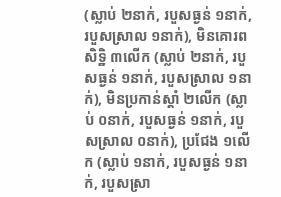(ស្លាប់ ២នាក់, របួសធ្ងន់ ១នាក់, របួសស្រាល ១នាក់), មិនគោរពសិទ្ឋិ ៣លើក (ស្លាប់ ២នាក់, របួសធ្ងន់ ១នាក់, របួសស្រាល ១នាក់), មិនប្រកាន់ស្តាំ ២លើក (ស្លាប់ ០នាក់, របួសធ្ងន់ ១នាក់, របួសស្រាល ០នាក់), ប្រជែង ១លើក (ស្លាប់ ១នាក់, របួសធ្ងន់ ១នាក់, របួសស្រា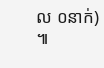ល ០នាក់) ៕